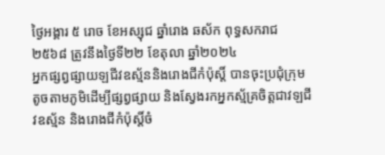ថ្ងៃអង្គារ ៥ រោច ខែអស្សុជ ឆ្នាំរោង ឆស័ក ពុទ្ធសករាជ ២៥៦៨ ត្រូវនឹងថ្ងៃទី២២ ខែតុលា ឆ្នាំ២០២៤
អ្នកផ្សព្វផ្សាយឡជីវឧស្ម័ននិងរោងជីកំប៉ុស្តិ៍ បានចុះប្រជុំក្រុមតូចតាមភូមិដេីម្បីផ្សព្វផ្សាយ និងស្វែងរកអ្នកស្ម័គ្រចិត្តជាវឡជីវឧស្ម័ន និងរោងជីកំប៉ុស្ដិ៍ចំ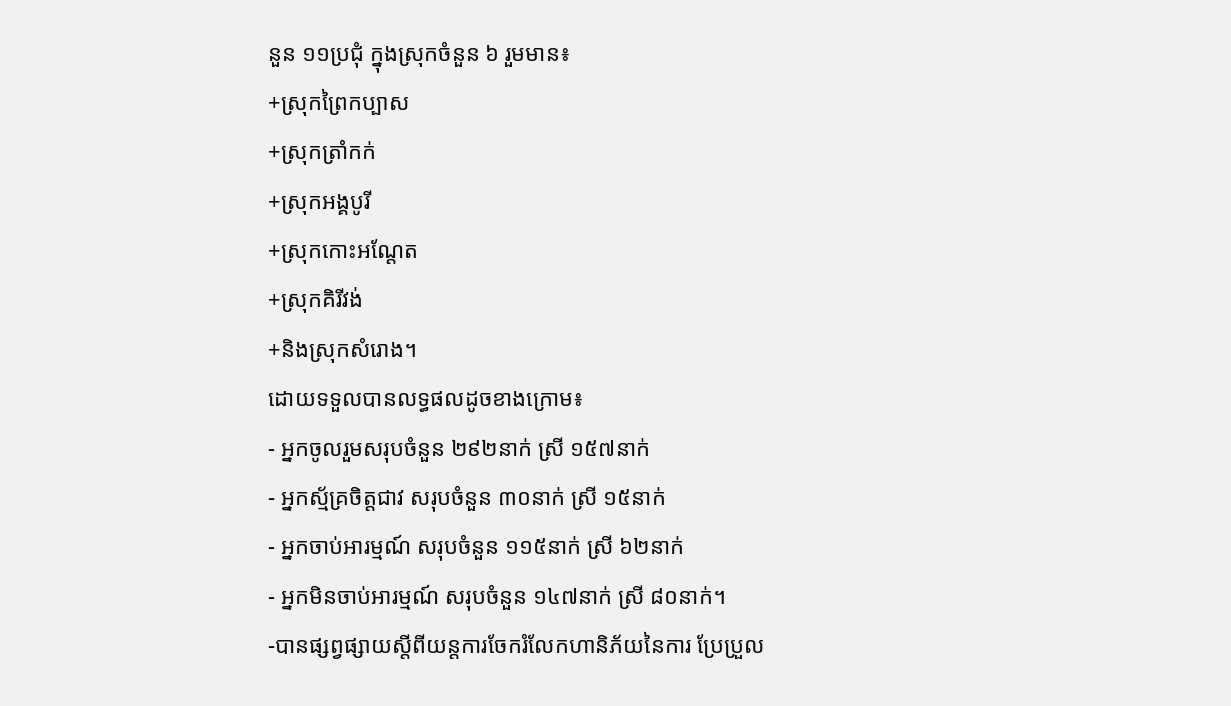នួន ១១ប្រជុំ ក្នុងស្រុកចំនួន ៦ រួមមាន៖
+ស្រុកព្រៃកប្បាស
+ស្រុកត្រាំកក់
+ស្រុកអង្គបូរី
+ស្រុកកោះអណ្ដែត
+ស្រុកគិរីវង់
+និងស្រុកសំរោង។
ដោយទទួលបានលទ្ធផលដូចខាងក្រោម៖
- អ្នកចូលរួមសរុបចំនួន ២៩២នាក់ ស្រី ១៥៧នាក់
- អ្នកស្ម័គ្រចិត្តជាវ សរុបចំនួន ៣០នាក់ ស្រី ១៥នាក់
- អ្នកចាប់អារម្មណ៍ សរុបចំនួន ១១៥នាក់ ស្រី ៦២នាក់
- អ្នកមិនចាប់អារម្មណ៍ សរុបចំនួន ១៤៧នាក់ ស្រី ៨០នាក់។
-បានផ្សព្វផ្សាយស្តីពីយន្តការចែករំលែកហានិភ័យនៃការ ប្រែប្រួល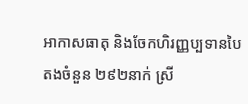អាកាសធាតុ និងចែកហិរញ្ញប្បទានបៃតងចំនួន ២៩២នាក់ ស្រី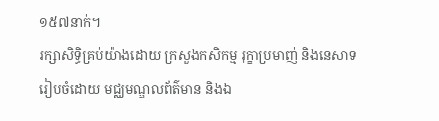១៥៧នាក់។
រក្សាសិទិ្ធគ្រប់យ៉ាងដោយ ក្រសួងកសិកម្ម រុក្ខាប្រមាញ់ និងនេសាទ
រៀបចំដោយ មជ្ឈមណ្ឌលព័ត៌មាន និងឯ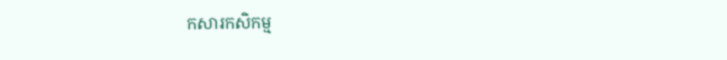កសារកសិកម្ម